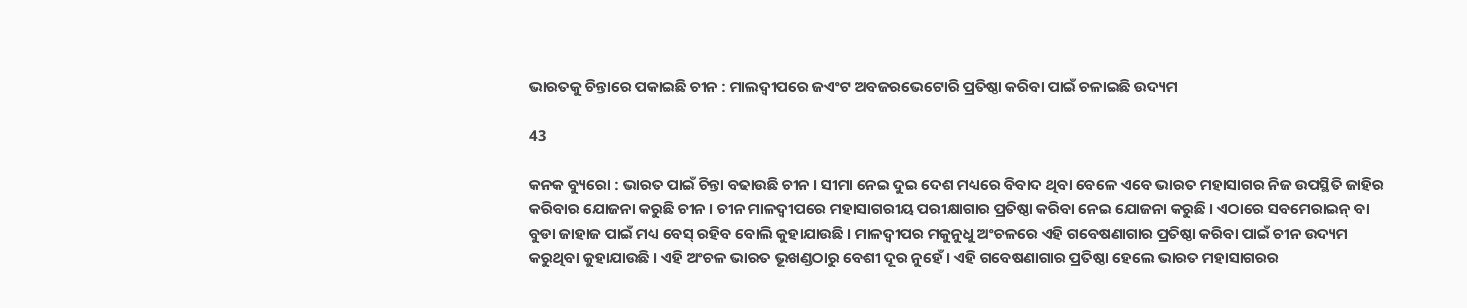ଭାରତକୁ ଚିନ୍ତାରେ ପକାଇଛି ଚୀନ : ମାଲଦ୍ୱୀପରେ ଜଏଂଟ ଅବଜରଭେଟୋରି ପ୍ରତିଷ୍ଠା କରିବା ପାଇଁ ଚଳାଇଛି ଉଦ୍ୟମ

43

କନକ ବ୍ୟୁରୋ : ଭାରତ ପାଇଁ ଚିନ୍ତା ବଢାଉଛି ଚୀନ । ସୀମା ନେଇ ଦୁଇ ଦେଶ ମଧ୍ୟରେ ବିବାଦ ଥିବା ବେଳେ ଏବେ ଭାରତ ମହାସାଗର ନିଜ ଉପସ୍ଥିତି ଜାହିର କରିବାର ଯୋଜନା କରୁଛି ଚୀନ । ଚୀନ ମାଳଦ୍ୱୀପରେ ମହାସାଗରୀୟ ପରୀକ୍ଷାଗାର ପ୍ରତିଷ୍ଠା କରିବା ନେଇ ଯୋଜନା କରୁଛି । ଏଠାରେ ସବମେରାଇନ୍ ବା ବୁଡା ଜାହାଜ ପାଇଁ ମଧ୍ୟ ବେସ୍ ରହିବ ବୋଲି କୁହାଯାଉଛି । ମାଳଦ୍ୱୀପର ମକୁନୁଧୁ ଅଂଚଳରେ ଏହି ଗବେଷଣାଗାର ପ୍ରତିଷ୍ଠା କରିବା ପାଇଁ ଚୀନ ଉଦ୍ୟମ କରୁଥିବା କୁହାଯାଉଛି । ଏହି ଅଂଚଳ ଭାରତ ଭୂଖଣ୍ଡଠାରୁ ବେଶୀ ଦୂର ନୁହେଁ । ଏହି ଗବେଷଣାଗାର ପ୍ରତିଷ୍ଠା ହେଲେ ଭାରତ ମହାସାଗରର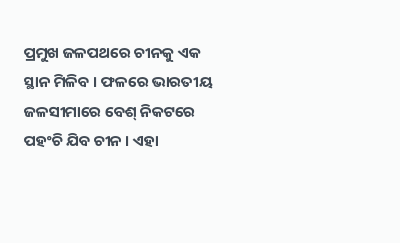ପ୍ରମୁଖ ଜଳପଥରେ ଚୀନକୁ ଏକ ସ୍ଥାନ ମିଳିବ । ଫଳରେ ଭାରତୀୟ ଜଳସୀମାରେ ବେଶ୍ ନିକଟରେ ପହଂଚି ଯିବ ଚୀନ । ଏହା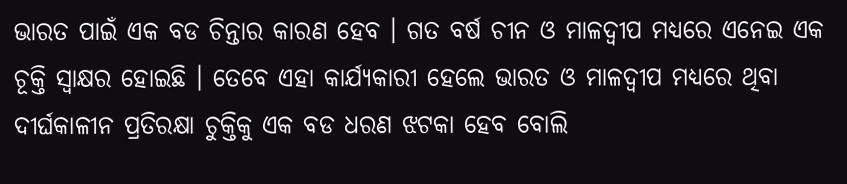ଭାରତ ପାଇଁ ଏକ ବଡ ଚିନ୍ତାର କାରଣ ହେବ । ଗତ ବର୍ଷ ଚୀନ ଓ ମାଳଦ୍ୱୀପ ମଧ୍ୟରେ ଏନେଇ ଏକ ଚୂକ୍ତି ସ୍ୱାକ୍ଷର ହୋଇଛି । ତେବେ ଏହା କାର୍ଯ୍ୟକାରୀ ହେଲେ ଭାରତ ଓ ମାଳଦ୍ୱୀପ ମଧ୍ୟରେ ଥିବା ଦୀର୍ଘକାଳୀନ ପ୍ରତିରକ୍ଷା ଚୁକ୍ତିକୁ ଏକ ବଡ ଧରଣ ଝଟକା ହେବ ବୋଲି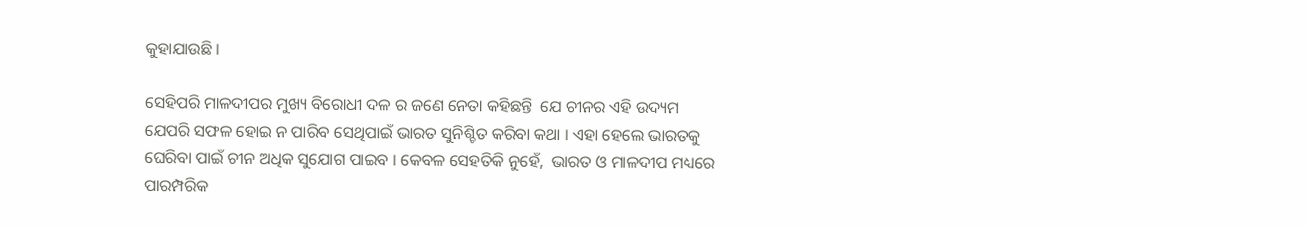କୁହାଯାଉଛି ।

ସେହିପରି ମାଳଦୀପର ମୁଖ୍ୟ ବିରୋଧୀ ଦଳ ର ଜଣେ ନେତା କହିଛନ୍ତି  ଯେ ଚୀନର ଏହି ଉଦ୍ୟମ ଯେପରି ସଫଳ ହୋଇ ନ ପାରିବ ସେଥିପାଇଁ ଭାରତ ସୁନିଶ୍ଚିତ କରିବା କଥା । ଏହା ହେଲେ ଭାରତକୁ ଘେରିବା ପାଇଁ ଚୀନ ଅଧିକ ସୁଯୋଗ ପାଇବ । କେବଳ ସେହତିକି ନୁହେଁ,  ଭାରତ ଓ ମାଳଦୀପ ମଧ୍ୟରେ ପାରମ୍ପରିକ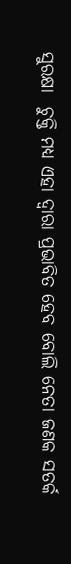ସୁରକ୍ଷା  ଚୁକ୍ତି ମଧ୍ୟ ଏହା ଦ୍ୱାରା ପ୍ରଭାବିତ ହେବ ବୋଲି ନେତା ଜଣକ ସତର୍କ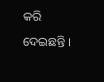କରି ଦେଇଛନ୍ତି ।